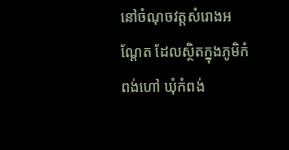នៅចំណុចវត្តសំរោងអណ្តែត ដែលស្ថិតក្នុងភូមិកំពង់ហៅ ឃុំកំពង់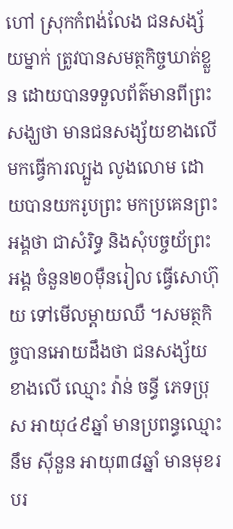ហៅ ស្រុកកំពង់លែង ជនសង្ស័យម្នាក់ ត្រូវបានសមត្ថកិច្ចឃាត់ខ្លួន ដោយបានទទួលព័ត៌មានពីព្រះសង្ឃថា មានជនសង្ស័យខាងលើ មកធ្វើការល្បួង លូងលោម ដោយបានយករូបព្រះ មកប្រគេនព្រះអង្គថា ជាសំរិទ្ធ និងសុំបច្ចយ័ព្រះអង្គ ចំនួន២០ម៉ឺនរៀល ធ្វើសោហ៊ុយ ទៅមើលម្តាយឈឺ ។សមត្ថកិច្ចបានអោយដឹងថា ជនសង្ស័យខាងលើ ឈ្មោះ វ៉ាន់ ចន្ធី ភេទប្រុស អាយុ៤៩ឆ្នាំ មានប្រពន្ធឈ្មោះ នឹម ស៊ីនួន អាយុ៣៨ឆ្នាំ មានមុខរបរ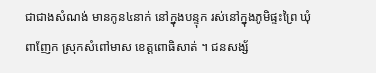ជាជាងសំណង់ មានកូន៤នាក់ នៅក្នុងបន្ទុក រស់នៅក្នុងភូមិផ្ទះព្រៃ ឃុំពាញែក ស្រុកសំពៅមាស ខេត្តពោធិសាត់ ។ ជនសង្ស័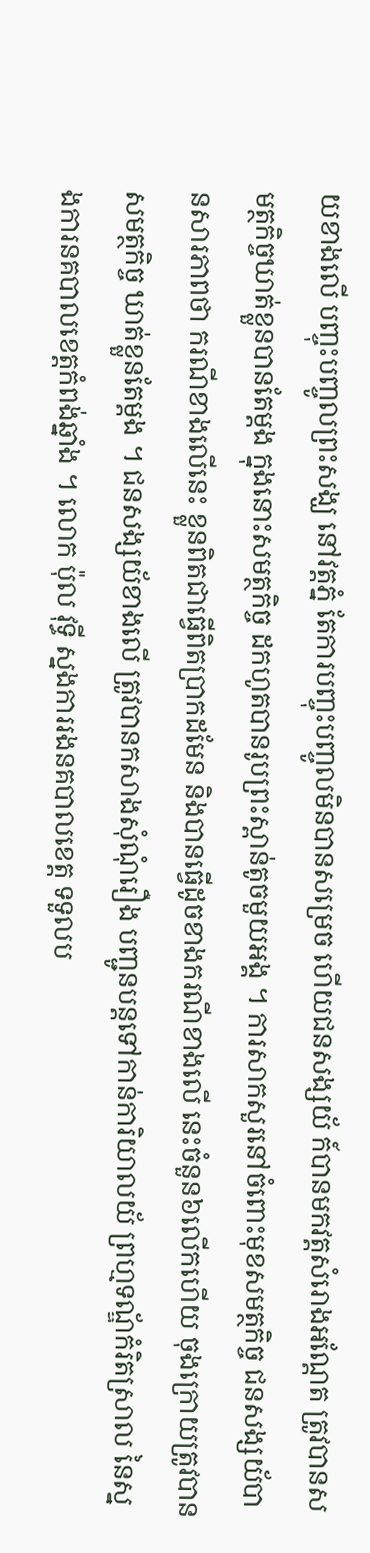យខាងលើ បញ្ចុះបញ្ចូលព្រះសង្ឃ នៅវត្តភ្នំ តែការបញ្ចុះបញ្ចូលមិនបានសម្រេច ហើយជនសង្សយ័ ក៍បានមកវត្តសំរោងអណ្តែត ត្រូវបានសមត្ថកិច្ចឃាត់ខ្លួនបានតែម្តង ក្នុងនោះសមត្ថកិច្ច ដកហូតបានរូបព្រះស្ពាន់តូចមួយអង្គ ។ ការសាកសួរនៅចំពោះមុខសមត្ថកិច្ច ជនសង្សយ័បានសារភាពថា ករណីខាងលើនេះ ខ្លួនពិតជាធ្វើពិតប្រាកដមែន និងបានធ្វើដូចខាងករណីខាងលើ នេះចំនួន៦លើកហើយ ចុងក្រោយត្រូវបានសមត្ថកិច្ច ឃាត់ខ្លួនតែម្តង ។ ជនសង្សយ័ខាងលើ ត្រូវបានកសាងសុំណុំរឿង បញ្ជូនបន្តទៅកាន់ការិយាលយ័ ព្រហ្មទណ្ឌ័កំរិតស្រាល នៃស្នងការនគបាលខេត្តកំពង់ឆ្នាំង ។ លោក ប៉ុល វុទ្ធី ស្នងការរងនគបាលខេត្ត ទទួលប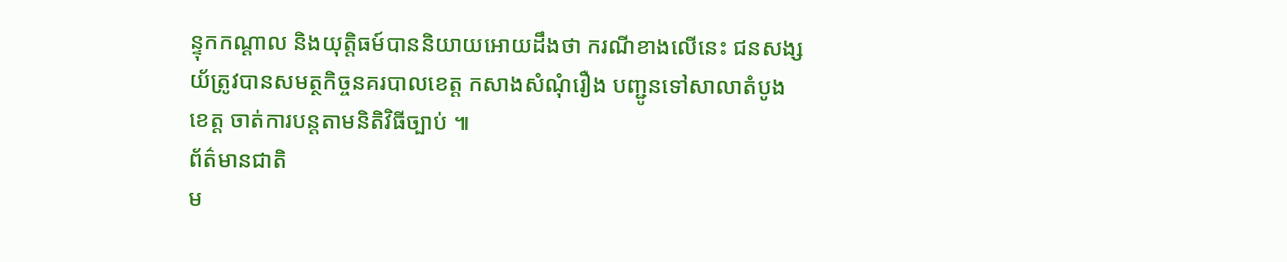ន្ទុកកណ្តាល និងយុត្តិធម៍បាននិយាយអោយដឹងថា ករណីខាងលើនេះ ជនសង្សយ័ត្រូវបានសមត្ថកិច្ចនគរបាលខេត្ត កសាងសំណុំរឿង បញ្ជូនទៅសាលាតំបូងខេត្ត ចាត់ការបន្តតាមនិតិវិធីច្បាប់ ៕
ព័ត៌មានជាតិ
ម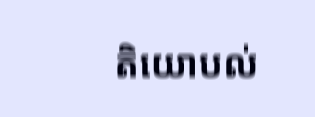តិយោបល់